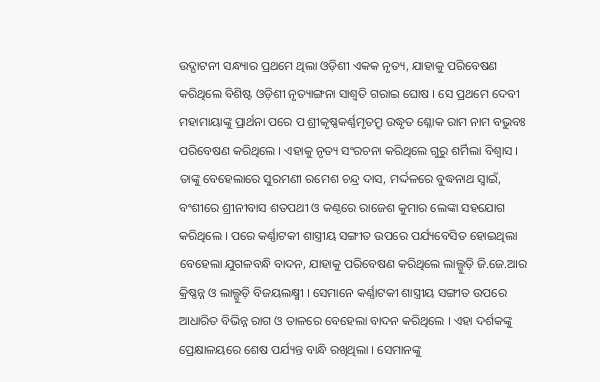ଉଦ୍ଘାଟନୀ ସନ୍ଧ୍ୟାର ପ୍ରଥମେ ଥିଲା ଓଡ଼ିଶୀ ଏକକ ନୃତ୍ୟ, ଯାହାକୁ ପରିବେଷଣ କରିଥିଲେ ବିଶିଷ୍ଟ ଓଡ଼ିଶୀ ନୃତ୍ୟାଙ୍ଗନା ସାଶ୍ୱତି ଗରାଇ ଘୋଷ । ସେ ପ୍ରଥମେ ଦେବୀ ମହାମାୟାଙ୍କୁ ପ୍ରାର୍ଥନା ପରେ ପ ଶ୍ରୀକୃଷ୍ଣକର୍ଣ୍ଣମୃତମ୍ରୁ ଉଦ୍ଧୃତ ଶ୍ଳୋକ ରାମ ନାମ ବଭୁବଃ ପରିବେଷଣ କରିଥିଲେ । ଏହାକୁ ନୃତ୍ୟ ସଂରଚନା କରିଥିଲେ ଗୁରୁ ଶର୍ମିଲା ବିଶ୍ୱାସ । ତାଙ୍କୁ ବେହେଲାରେ ସୁରମଣୀ ରମେଶ ଚନ୍ଦ୍ର ଦାସ, ମର୍ଦ୍ଦଳରେ ବୁଦ୍ଧନାଥ ସ୍ୱାଇଁ, ବଂଶୀରେ ଶ୍ରୀନୀବାସ ଶତପଥୀ ଓ କଣ୍ଠରେ ରାଜେଶ କୁମାର ଲେଙ୍କା ସହଯୋଗ କରିଥିଲେ । ପରେ କର୍ଣ୍ଣାଟକୀ ଶାସ୍ତ୍ରୀୟ ସଙ୍ଗୀତ ଉପରେ ପର୍ଯ୍ୟବେସିତ ହୋଇଥିଲା ବେହେଲା ଯୁଗଳବନ୍ଧି ବାଦନ, ଯାହାକୁ ପରିବେଷଣ କରିଥିଲେ ଲାଲ୍ଗୁଡ଼ି ଜି.ଜେ.ଆର କ୍ରିଷ୍ଣନ୍ନ ଓ ଲାଲ୍ଗୁଡ଼ି ବିଜୟଲକ୍ଷ୍ମୀ । ସେମାନେ କର୍ଣ୍ଣାଟକୀ ଶାସ୍ତ୍ରୀୟ ସଙ୍ଗୀତ ଉପରେ ଆଧାରିତ ବିଭିନ୍ନ ରାଗ ଓ ତାଳରେ ବେହେଲା ବାଦନ କରିଥିଲେ । ଏହା ଦର୍ଶକଙ୍କୁ ପ୍ରେକ୍ଷାଳୟରେ ଶେଷ ପର୍ଯ୍ୟନ୍ତ ବାନ୍ଧି ରଖିଥିଲା । ସେମାନଙ୍କୁ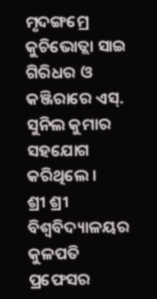ମୃଦଙ୍ଗମ୍ରେ କୁଚିଭୋତ୍ଲା ସାଇ ଗିରିଧର ଓ କଞ୍ଜିରାରେ ଏସ୍. ସୁନିଲ କୁମାର ସହଯୋଗ କରିଥିଲେ ।
ଶ୍ରୀ ଶ୍ରୀ ବିଶ୍ୱବିଦ୍ୟାଳୟର କୁଳପତି ପ୍ରଫେସର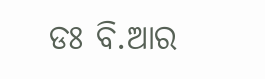ଡଃ ବି.ଆର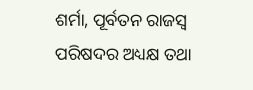ଶର୍ମା, ପୂର୍ବତନ ରାଜସ୍ୱ ପରିଷଦର ଅଧ୍ୟକ୍ଷ ତଥା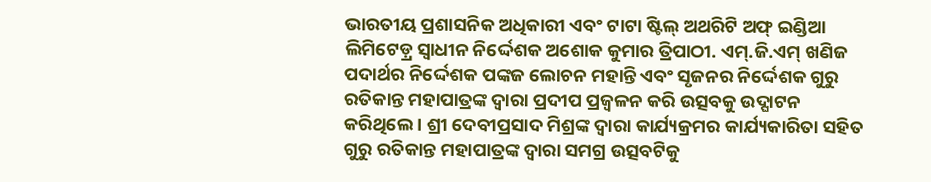ଭାରତୀୟ ପ୍ରଶାସନିକ ଅଧିକାରୀ ଏବଂ ଟାଟା ଷ୍ଟିଲ୍ ଅଥରିଟି ଅଫ୍ ଇଣ୍ଡିଆ ଲିମିଟେଡ଼୍ର ସ୍ୱାଧୀନ ନିର୍ଦ୍ଦେଶକ ଅଶୋକ କୁମାର ତ୍ରିପାଠୀ. ଏମ୍.ଜି.ଏମ୍ ଖଣିଜ ପଦାର୍ଥର ନିର୍ଦ୍ଦେଶକ ପଙ୍କଜ ଲୋଚନ ମହାନ୍ତି ଏବଂ ସୃଜନର ନିର୍ଦ୍ଦେଶକ ଗୁରୁ ରତିକାନ୍ତ ମହାପାତ୍ରଙ୍କ ଦ୍ୱାରା ପ୍ରଦୀପ ପ୍ରଜ୍ୱଳନ କରି ଉତ୍ସବକୁ ଉଦ୍ଘାଟନ କରିଥିଲେ । ଶ୍ରୀ ଦେବୀପ୍ରସାଦ ମିଶ୍ରଙ୍କ ଦ୍ୱାରା କାର୍ଯ୍ୟକ୍ରମର କାର୍ଯ୍ୟକାରିତା ସହିତ ଗୁରୁ ରତିକାନ୍ତ ମହାପାତ୍ରଙ୍କ ଦ୍ୱାରା ସମଗ୍ର ଉତ୍ସବଟିକୁ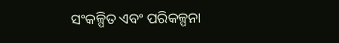ସଂକଳ୍ପିତ ଏବଂ ପରିକଳ୍ପନା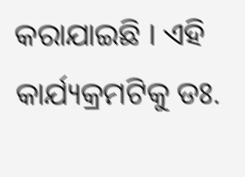କରାଯାଇଛି । ଏହି କାର୍ଯ୍ୟକ୍ରମଟିକୁ ଡଃ.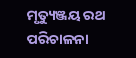ମୃତ୍ୟୁଞ୍ଜୟ ରଥ ପରିଚାଳନା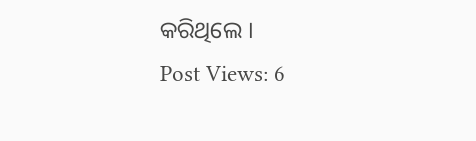କରିଥିଲେ ।
Post Views: 6